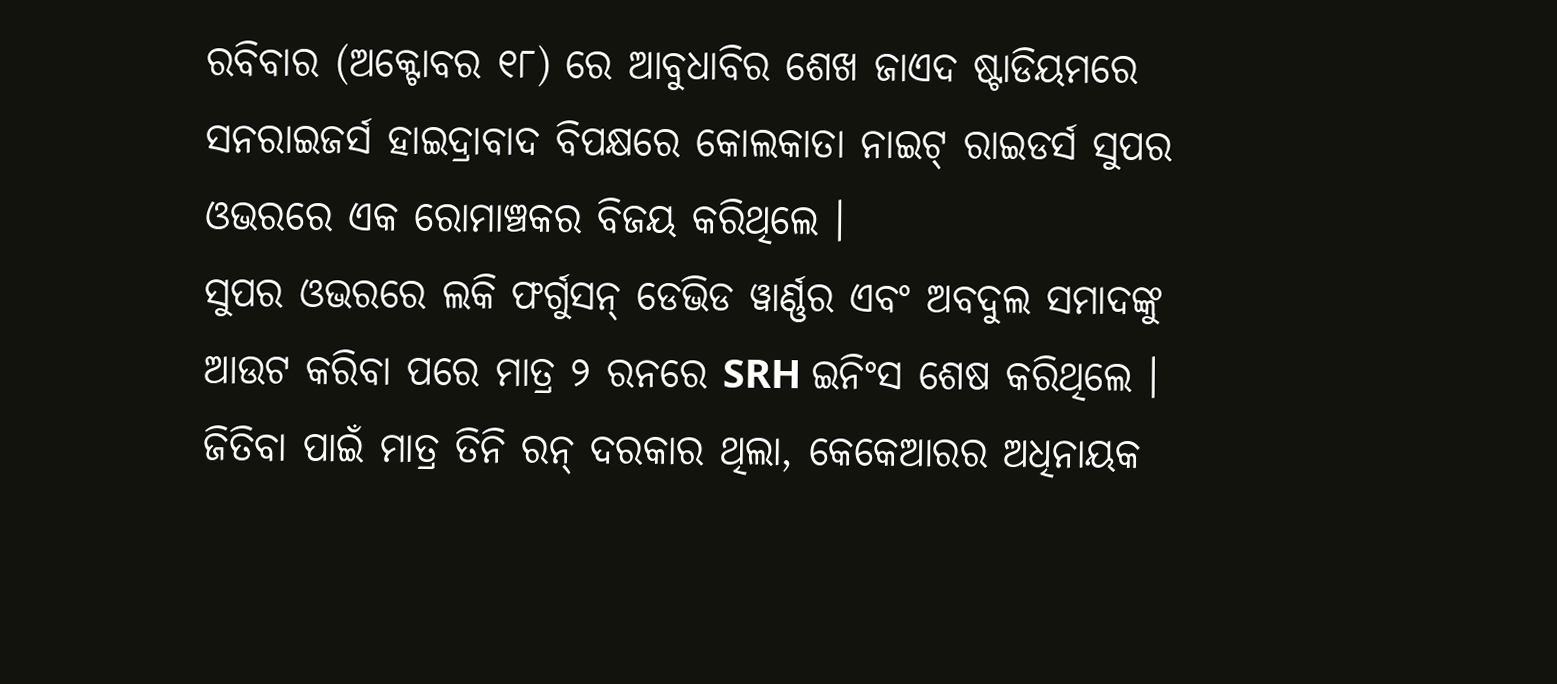ରବିବାର (ଅକ୍ଟୋବର ୧୮) ରେ ଆବୁଧାବିର ଶେଖ ଜାଏଦ ଷ୍ଟାଡିୟମରେ ସନରାଇଜର୍ସ ହାଇଦ୍ରାବାଦ ବିପକ୍ଷରେ କୋଲକାତା ନାଇଟ୍ ରାଇଡର୍ସ ସୁପର ଓଭରରେ ଏକ ରୋମାଞ୍ଚକର ବିଜୟ କରିଥିଲେ ।
ସୁପର ଓଭରରେ ଲକି ଫର୍ଗୁସନ୍ ଡେଭିଡ ୱାର୍ଣ୍ଣର ଏବଂ ଅବଦୁଲ ସମାଦଙ୍କୁ ଆଉଟ କରିବା ପରେ ମାତ୍ର ୨ ରନରେ SRH ଇନିଂସ ଶେଷ କରିଥିଲେ । ଜିତିବା ପାଇଁ ମାତ୍ର ତିନି ରନ୍ ଦରକାର ଥିଲା, କେକେଆରର ଅଧିନାୟକ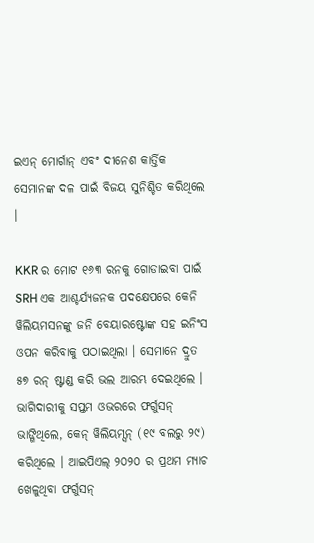ଇଏନ୍ ମୋର୍ଗାନ୍ ଏବଂ ଦୀନେଶ କାର୍ତ୍ତିକ ସେମାନଙ୍କ ଦଳ ପାଇଁ ବିଜୟ ସୁନିଶ୍ଚିତ କରିଥିଲେ ।

KKR ର ମୋଟ ୧୬୩ ରନକୁ ଗୋଡାଇବା ପାଇଁ SRH ଏକ ଆଶ୍ଚର୍ଯ୍ୟଜନକ ପଦକ୍ଷେପରେ କେନି ୱିଲିୟମସନଙ୍କୁ ଜନି ବେୟାରଷ୍ଟୋଙ୍କ ସହ ଇନିଂସ ଓପନ କରିବାକୁ ପଠାଇଥିଲା । ସେମାନେ ଦ୍ରୁତ ୫୭ ରନ୍ ଷ୍ଟାଣ୍ଡ କରି ଭଲ ଆରମ୍ଭ ଦେଇଥିଲେ । ଭାଗିଦାରୀକୁ ସପ୍ତମ ଓଭରରେ ଫର୍ଗୁସନ୍ ଭାଙ୍ଗିଥିଲେ, କେନ୍ ୱିଲିୟମ୍ସନ୍ (୧୯ ବଲରୁ ୨୯) କରିଥିଲେ । ଆଇପିଏଲ୍ ୨୦୨୦ ର ପ୍ରଥମ ମ୍ୟାଚ ଖେଳୁଥିବା ଫର୍ଗୁସନ୍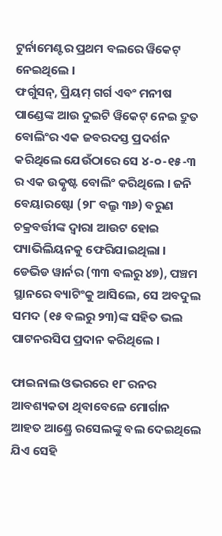ଟୁର୍ନାମେଣ୍ଟର ପ୍ରଥମ ବଲରେ ୱିକେଟ୍ ନେଇଥିଲେ ।
ଫର୍ଗୁସନ୍, ପ୍ରିୟମ୍ ଗର୍ଗ ଏବଂ ମନୀଷ ପାଣ୍ଡେଙ୍କ ଆଉ ଦୁଇଟି ୱିକେଟ୍ ନେଇ ଦ୍ରୁତ ବୋଲିଂର ଏକ ଜବରଦସ୍ତ ପ୍ରଦର୍ଶନ କରିଥିଲେ ଯେଉଁଠାରେ ସେ ୪-୦-୧୫-୩ ର ଏକ ଉତ୍କୃଷ୍ଟ ବୋଲିଂ କରିଥିଲେ । ଜନି ବେୟାରଷ୍ଟୋ (୨୮ ବଲ୍ରୁ ୩୬) ବରୁଣ ଚକ୍ରବର୍ତ୍ତୀଙ୍କ ଦ୍ୱାରା ଆଉଟ ହୋଇ ପ୍ୟାଭିଲିୟନକୁ ଫେରିଯାଇଥିଲା । ଡେଭିଡ ୱାର୍ନର (୩୩ ବଲରୁ ୪୭), ପଞ୍ଚମ ସ୍ଥାନରେ ବ୍ୟାଟିଂକୁ ଆସିଲେ, ସେ ଅବଦୁଲ ସମଦ (୧୫ ବଲରୁ ୨୩)ଙ୍କ ସହିତ ଭଲ ପାଟନରସିପ ପ୍ରଦାନ କରିଥିଲେ ।

ଫାଇନାଲ ଓଭରରେ ୧୮ ରନର ଆବଶ୍ୟକତା ଥିବାବେଳେ ମୋର୍ଗାନ ଆହତ ଆଣ୍ଡ୍ରେ ରସେଲଙ୍କୁ ବଲ ଦେଇଥିଲେ ଯିଏ ସେହି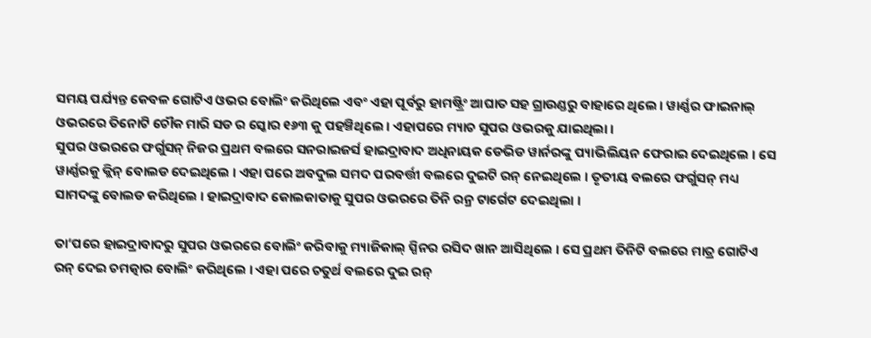ସମୟ ପର୍ଯ୍ୟନ୍ତ କେବଳ ଗୋଟିଏ ଓଭର ବୋଲିଂ କରିଥିଲେ ଏବଂ ଏହା ପୂର୍ବରୁ ହାମଷ୍ଟ୍ରିଂ ଆଘାତ ସହ ଗ୍ରାଉଣ୍ଡରୁ ବାହାରେ ଥିଲେ । ୱାର୍ଣ୍ଣର ଫାଇନାଲ୍ ଓଭରରେ ତିନୋଟି ଚୌକ ମାରି ସଡ ର ସ୍କୋର ୧୬୩ କୁ ପହଞ୍ଚିଥିଲେ । ଏହାପରେ ମ୍ୟାଚ ସୁପର ଓଭରକୁ ଯାଇଥିଲା ।
ସୁପର ଓଭରରେ ଫର୍ଗୁସନ୍ ନିଜର ପ୍ରଥମ ବଲରେ ସନରାଇଜର୍ସ ହାଇଦ୍ରାବାଦ ଅଧିନାୟକ ଡେଭିଡ ୱାର୍ନରଙ୍କୁ ପ୍ୟାଭିଲିୟନ ଫେରାଇ ଦେଇଥିଲେ । ସେ ୱାର୍ଣ୍ଣରକୁ କ୍ଲିନ୍ ବୋଲଡ ଦେଇଥିଲେ । ଏହା ପରେ ଅବଦୁଲ ସମଦ ପରବର୍ତ୍ତୀ ବଲରେ ଦୁଇଟି ରନ୍ ନେଇଥିଲେ । ତୃତୀୟ ବଲରେ ଫର୍ଗୁସନ୍ ମଧ୍ୟ ସାମଦଙ୍କୁ ବୋଲଡ କରିଥିଲେ । ହାଇଦ୍ରାବାଦ କୋଲକାତାକୁ ସୁପର ଓଭରରେ ତିନି ରନ୍ର ଟାର୍ଗେଟ ଦେଇଥିଲା ।

ତା’ପରେ ହାଇଦ୍ରାବାଦରୁ ସୁପର ଓଭରରେ ବୋଲିଂ କରିବାକୁ ମ୍ୟାଜିକାଲ୍ ସ୍ପିନର ରସିଦ ଖାନ ଆସିଥିଲେ । ସେ ପ୍ରଥମ ତିନିଟି ବଲରେ ମାତ୍ର ଗୋଟିଏ ରନ୍ ଦେଇ ଚମତ୍କାର ବୋଲିଂ କରିଥିଲେ । ଏହା ପରେ ଚତୁର୍ଥ ବଲରେ ଦୁଇ ରନ୍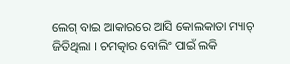ଲେଗ୍ ବାଇ ଆକାରରେ ଆସି କୋଲକାତା ମ୍ୟାଚ୍ ଜିତିଥିଲା । ଚମତ୍କାର ବୋଲିଂ ପାଇଁ ଲକି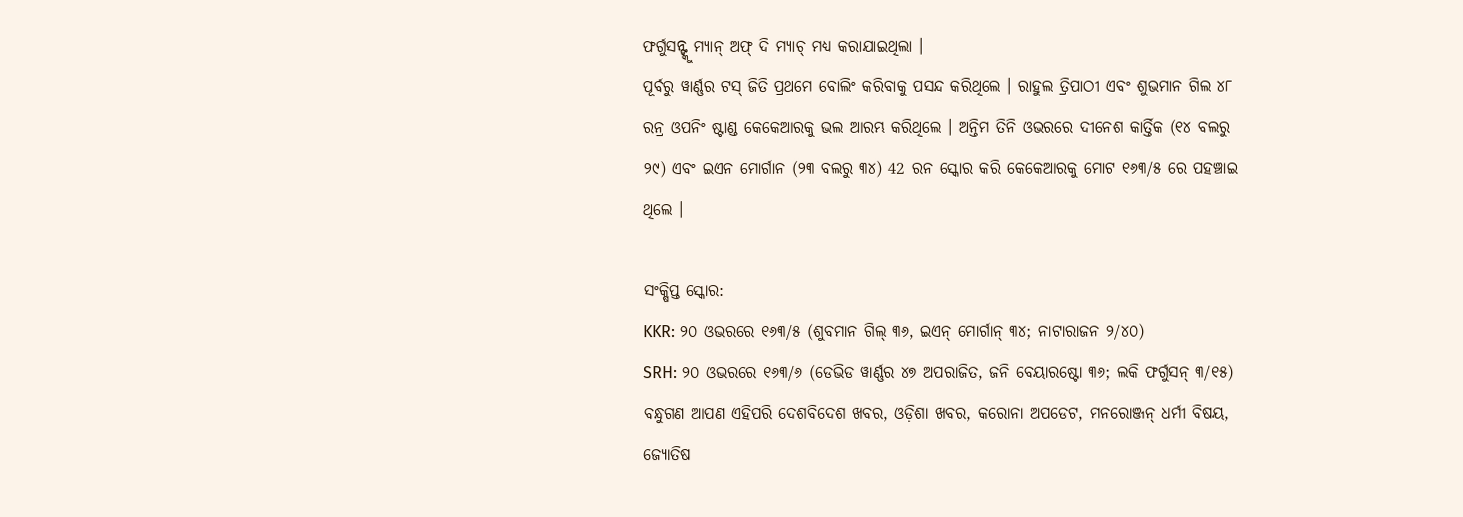ଫର୍ଗୁସନ୍ଙ୍କୁ ମ୍ୟାନ୍ ଅଫ୍ ଦି ମ୍ୟାଚ୍ ମଧ୍ୟ କରାଯାଇଥିଲା ।
ପୂର୍ବରୁ ୱାର୍ଣ୍ଣର ଟସ୍ ଜିତି ପ୍ରଥମେ ବୋଲିଂ କରିବାକୁ ପସନ୍ଦ କରିଥିଲେ । ରାହୁଲ ତ୍ରିପାଠୀ ଏବଂ ଶୁଭମାନ ଗିଲ ୪୮ ରନ୍ର ଓପନିଂ ଷ୍ଟାଣ୍ଡ କେକେଆରକୁ ଭଲ ଆରମ୍ଭ କରିଥିଲେ । ଅନ୍ତିମ ତିନି ଓଭରରେ ଦୀନେଶ କାର୍ତ୍ତିକ (୧୪ ବଲରୁ ୨୯) ଏବଂ ଇଏନ ମୋର୍ଗାନ (୨୩ ବଲରୁ ୩୪) 42 ରନ ସ୍କୋର କରି କେକେଆରକୁ ମୋଟ ୧୬୩/୫ ରେ ପହଞ୍ଚାଇ ଥିଲେ ।

ସଂକ୍ଷିପ୍ତ ସ୍କୋର:
KKR: ୨୦ ଓଭରରେ ୧୬୩/୫ (ଶୁବମାନ ଗିଲ୍ ୩୬, ଇଏନ୍ ମୋର୍ଗାନ୍ ୩୪; ନାଟାରାଜନ ୨/୪୦)
SRH: ୨୦ ଓଭରରେ ୧୬୩/୬ (ଡେଭିଡ ୱାର୍ଣ୍ଣର ୪୭ ଅପରାଜିତ, ଜନି ବେୟାରଷ୍ଟୋ ୩୬; ଲକି ଫର୍ଗୁସନ୍ ୩/୧୫)
ବନ୍ଧୁଗଣ ଆପଣ ଏହିପରି ଦେଶବିଦେଶ ଖବର, ଓଡ଼ିଶା ଖବର, କରୋନା ଅପଡେଟ, ମନରୋଞ୍ଜନ୍ ଧର୍ମୀ ବିଷୟ, ଜ୍ୟୋତିଷ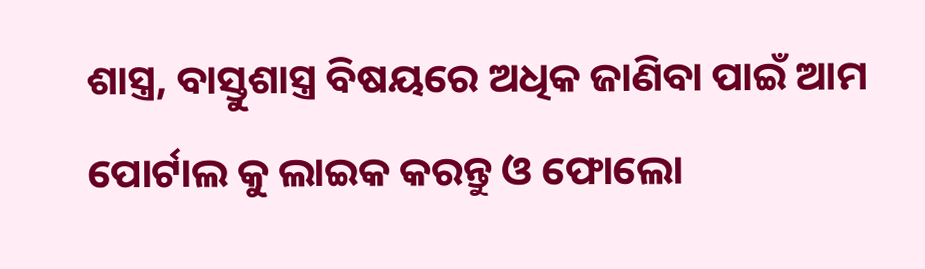ଶାସ୍ତ୍ର, ବାସ୍ତୁଶାସ୍ତ୍ର ବିଷୟରେ ଅଧିକ ଜାଣିବା ପାଇଁ ଆମ ପୋର୍ଟାଲ କୁ ଲାଇକ କରନ୍ତୁ ଓ ଫୋଲୋ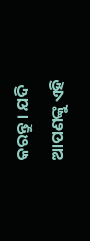କରନ୍ତୁ । ଯଦି ଆପଣଙ୍କୁ ଏହି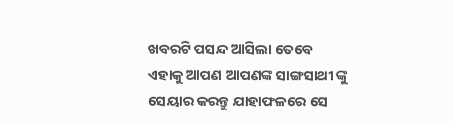ଖବରଟି ପସନ୍ଦ ଆସିଲା ତେବେ ଏହାକୁ ଆପଣ ଆପଣଙ୍କ ସାଙ୍ଗସାଥୀ ଙ୍କୁ ସେୟାର କରନ୍ତୁ ଯାହାଫଳରେ ସେ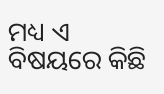ମଧ୍ୟ ଏ ବିଷୟରେ କିଛି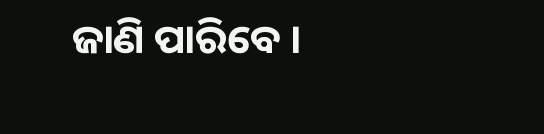ଜାଣି ପାରିବେ ।